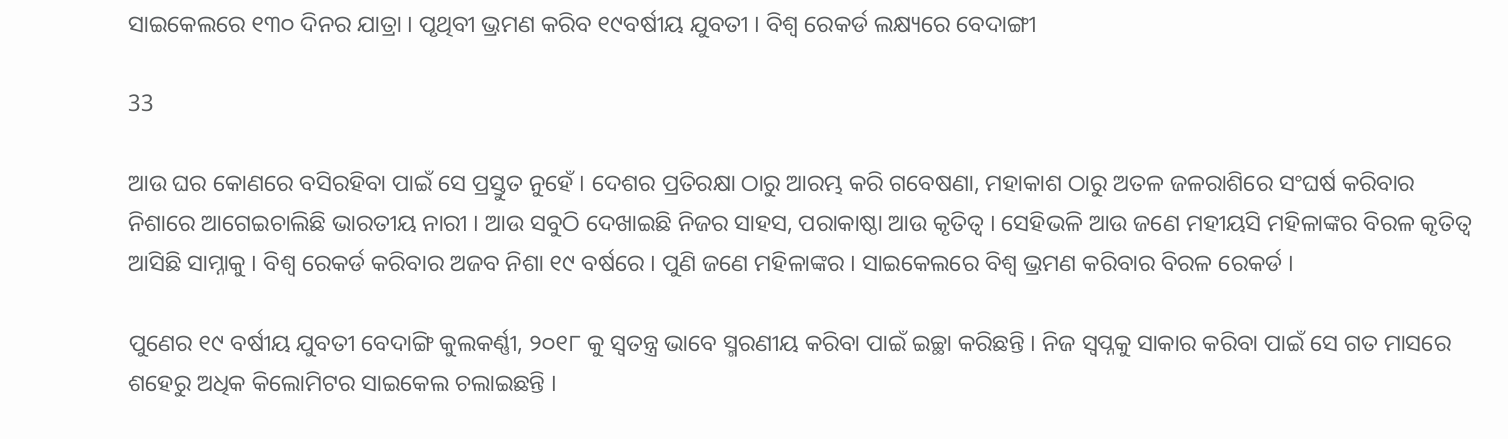ସାଇକେଲରେ ୧୩୦ ଦିନର ଯାତ୍ରା । ପୃଥିବୀ ଭ୍ରମଣ କରିବ ୧୯ବର୍ଷୀୟ ଯୁବତୀ । ବିଶ୍ୱ ରେକର୍ଡ ଲକ୍ଷ୍ୟରେ ବେଦାଙ୍ଗୀ

33

ଆଉ ଘର କୋଣରେ ବସିରହିବା ପାଇଁ ସେ ପ୍ରସ୍ତୁତ ନୁହେଁ । ଦେଶର ପ୍ରତିରକ୍ଷା ଠାରୁ ଆରମ୍ଭ କରି ଗବେଷଣା, ମହାକାଶ ଠାରୁ ଅତଳ ଜଳରାଶିରେ ସଂଘର୍ଷ କରିବାର ନିଶାରେ ଆଗେଇଚାଲିଛି ଭାରତୀୟ ନାରୀ । ଆଉ ସବୁଠି ଦେଖାଇଛି ନିଜର ସାହସ, ପରାକାଷ୍ଠା ଆଉ କୃତିତ୍ୱ । ସେହିଭଳି ଆଉ ଜଣେ ମହୀୟସି ମହିଳାଙ୍କର ବିରଳ କୃତିତ୍ୱ ଆସିଛି ସାମ୍ନାକୁ । ବିଶ୍ୱ ରେକର୍ଡ କରିବାର ଅଜବ ନିଶା ୧୯ ବର୍ଷରେ । ପୁଣି ଜଣେ ମହିଳାଙ୍କର । ସାଇକେଲରେ ବିଶ୍ୱ ଭ୍ରମଣ କରିବାର ବିରଳ ରେକର୍ଡ ।

ପୁଣେର ୧୯ ବର୍ଷୀୟ ଯୁବତୀ ବେଦାଙ୍ଗି କୁଲକର୍ଣ୍ଣୀ, ୨୦୧୮ କୁ ସ୍ୱତନ୍ତ୍ର ଭାବେ ସ୍ମରଣୀୟ କରିବା ପାଇଁ ଇଚ୍ଛା କରିଛନ୍ତି । ନିଜ ସ୍ୱପ୍ନକୁ ସାକାର କରିବା ପାଇଁ ସେ ଗତ ମାସରେ ଶହେରୁ ଅଧିକ କିଲୋମିଟର ସାଇକେଲ ଚଲାଇଛନ୍ତି ।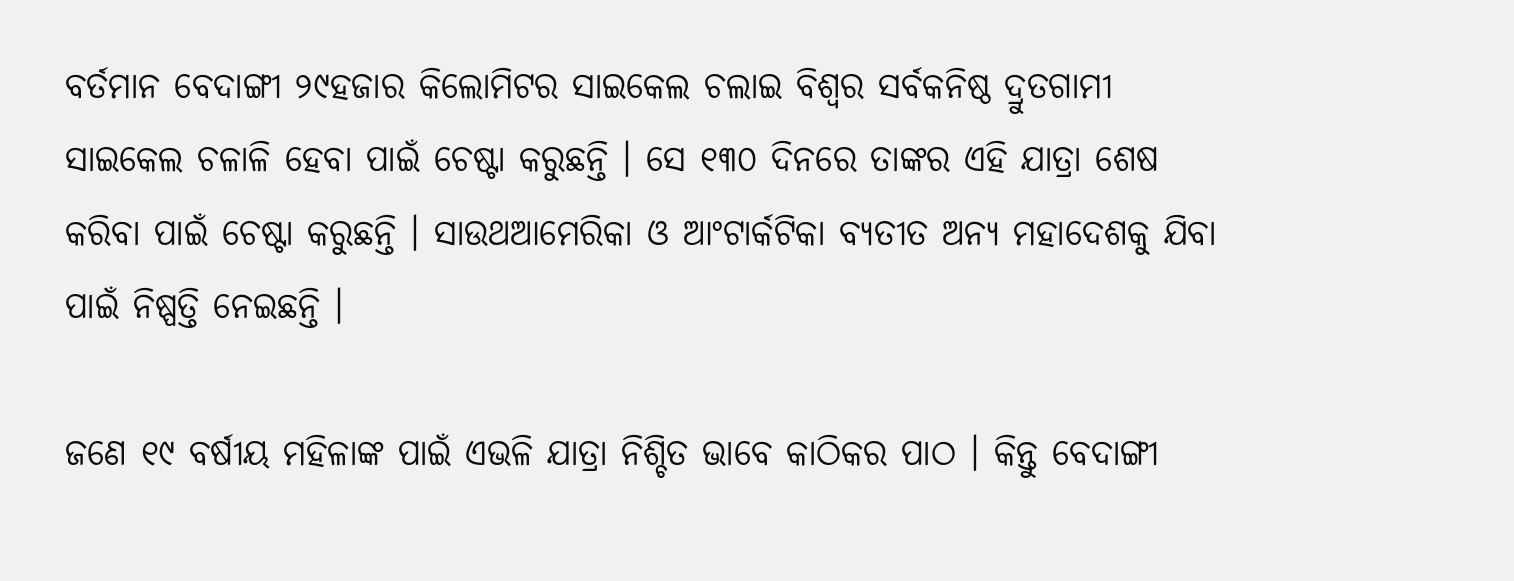ବର୍ତମାନ ବେଦାଙ୍ଗୀ ୨୯ହଜାର କିଲୋମିଟର ସାଇକେଲ ଚଲାଇ ବିଶ୍ୱର ସର୍ବକନିଷ୍ଠ ଦ୍ରୁତଗାମୀ ସାଇକେଲ ଚଳାଳି ହେବା ପାଇଁ ଚେଷ୍ଟା କରୁଛନ୍ତି । ସେ ୧୩୦ ଦିନରେ ତାଙ୍କର ଏହି ଯାତ୍ରା ଶେଷ କରିବା ପାଇଁ ଚେଷ୍ଟା କରୁଛନ୍ତି । ସାଉଥଆମେରିକା ଓ ଆଂଟାର୍କଟିକା ବ୍ୟତୀତ ଅନ୍ୟ ମହାଦେଶକୁ ଯିବା ପାଇଁ ନିଷ୍ପତ୍ତି ନେଇଛନ୍ତି ।

ଜଣେ ୧୯ ବର୍ଷୀୟ ମହିଳାଙ୍କ ପାଇଁ ଏଭଳି ଯାତ୍ରା ନିଶ୍ଚିତ ଭାବେ କାଠିକର ପାଠ । କିନ୍ତୁ ବେଦାଙ୍ଗୀ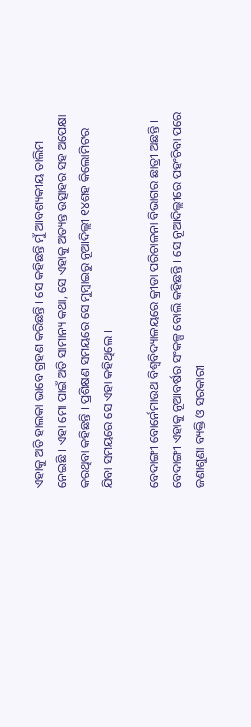ଏହାକୁ ଅତି ହାଲକା ଭାବେ ଗ୍ରହଣ କରିଛନ୍ତି । ସେ କହିଛନ୍ତି ମୁଁ ଆବଶ୍ୟକୀୟ ତାଲିମ ନେଇଛି । ଏହା ମୋ ପାଇଁ ଅତି ସାମାନ୍ୟ କଥା, ସେ ଏହାକୁ ଅତ୍ୟନ୍ତ ଉତ୍ସାହର ସହ ଅପେକ୍ଷା କରଥିବା କହିଛନ୍ତି । ପ୍ରଶିକ୍ଷଣ ସମୟରେ ସେ ମୁମ୍ବାଇରୁ ନୂଆଦିଲ୍ଲୀ ୧୪ଶହ କିଲୋମିଟର ଯିବା ସମୟରେ ସେ ଏହା କହିଥିଲେ ।

ବେଦାଙ୍ଗୀ ବୋର୍ନେମାଉଥ ବିଶ୍ୱବିଦ୍ୟାଳୟରେ କ୍ରୀଡା ପରିଚାଳନା ବିଭାଗର ଛାତ୍ରୀ ଅଛନ୍ତି । ବେଦାଙ୍ଗୀ ଏହାକୁ ନୂଆବର୍ଷର ସଂକଳ୍ପ ବୋଲି କହିଛନ୍ତି । ସେ ନୂଆଦିଲ୍ଲୀରେ ପହଂଚିବା ପରେ ଜଣାଶୁଣା ବ୍ୟକ୍ତି ଓ ସରକାରୀ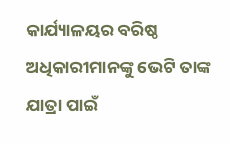କାର୍ଯ୍ୟାଳୟର ବରିଷ୍ଠ ଅଧିକାରୀମାନଙ୍କୁ ଭେଟି ତାଙ୍କ ଯାତ୍ରା ପାଇଁ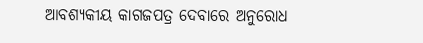ଆବଶ୍ୟକୀୟ କାଗଜପତ୍ର ଦେବାରେ ଅନୁରୋଧ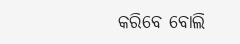କରିବେ ବୋଲି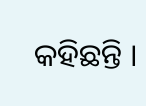କହିଛନ୍ତି ।